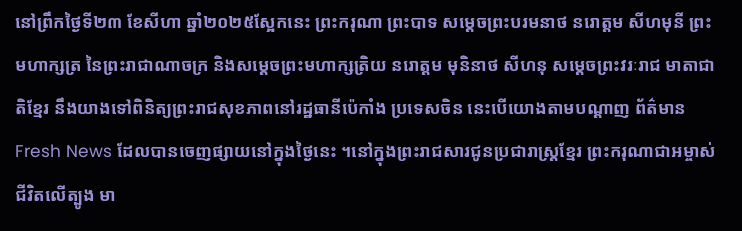នៅព្រឹកថ្ងៃទី២៣ ខែសីហា ឆ្នាំ២០២៥ស្អែកនេះ ព្រះករុណា ព្រះបាទ សម្តេចព្រះបរមនាថ នរោត្តម សីហមុនី ព្រះមហាក្សត្រ នៃព្រះរាជាណាចក្រ និងសម្តេចព្រះមហាក្សត្រិយ នរោត្តម មុនិនាថ សីហនុ សម្តេចព្រះវរៈរាជ មាតាជាតិខ្មែរ នឹងយាងទៅពិនិត្យព្រះរាជសុខភាពនៅរដ្ឋធានីប៉េកាំង ប្រទេសចិន នេះបើយោងតាមបណ្តាញ ព័ត៌មាន Fresh News ដែលបានចេញផ្សាយនៅក្នុងថ្ងៃនេះ ។នៅក្នុងព្រះរាជសារជូនប្រជារាស្ត្រខ្មែរ ព្រះករុណាជាអម្ចាស់ជីវិតលើត្បូង មា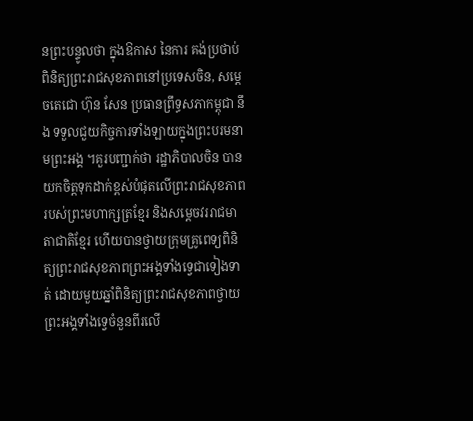នព្រះបន្ទូលថា ក្នុងឱកាស នៃការ គង់ប្រថាប់ពិនិត្យព្រះរាជសុខភាពនៅប្រទេសចិន, សម្តេចតេជោ ហ៊ុន សែន ប្រធានព្រឹទ្ធសភាកម្ពុជា នឹង ទទួលជួយកិច្ចការទាំងឡាយក្នុងព្រះបរមនាមព្រះអង្គ ។គួរបញ្ជាក់ថា រដ្ឋាភិបាលចិន បានយកចិត្តទុកដាក់ខ្ពស់បំផុតលើព្រះរាជសុខភាពរបស់ព្រះមហាក្សត្រខ្មែរ និងសម្តេចវររាជមាតាជាតិខ្មែរ ហើយបានថ្វាយក្រុមគ្រូពេទ្យពិនិត្យព្រះរាជសុខភាពព្រះអង្គទាំងទ្វេជាទៀងទាត់ ដោយមួយឆ្នាំពិនិត្យព្រះរាជសុខភាពថ្វាយព្រះអង្គទាំងទ្វេចំនួនពីរលើ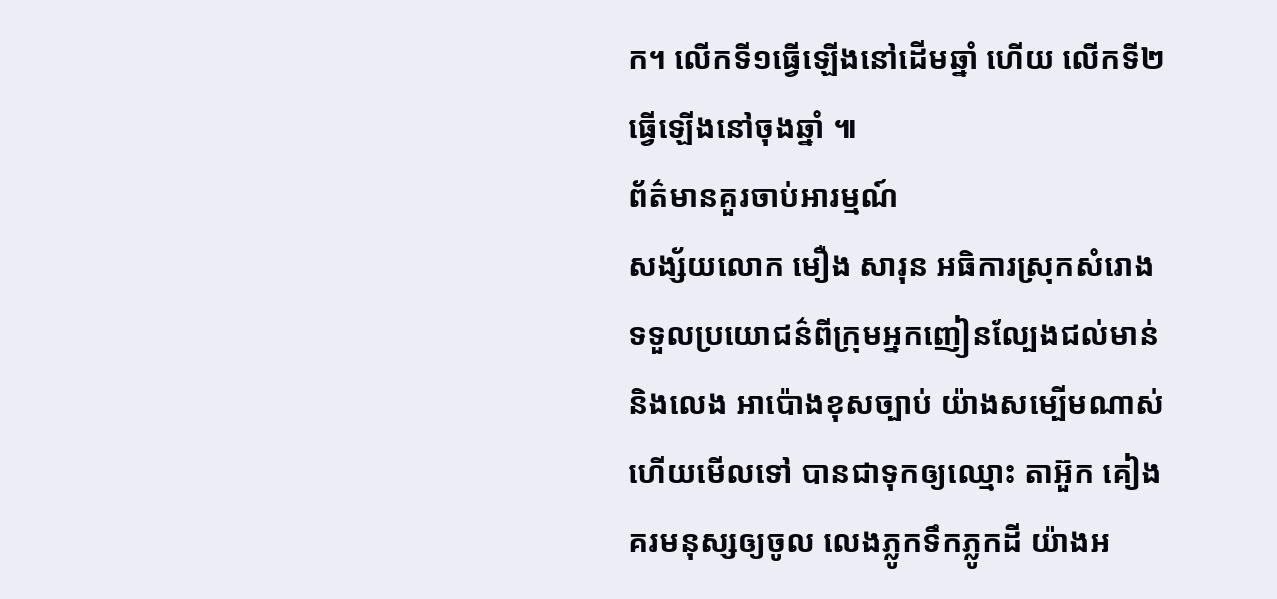ក។ លើកទី១ធ្វើឡើងនៅដើមឆ្នាំ ហើយ លើកទី២ ធ្វើឡើងនៅចុងឆ្នាំ ៕
ព័ត៌មានគួរចាប់អារម្មណ៍
សង្ស័យលោក មឿង សារុន អធិការស្រុកសំរោង ទទួលប្រយោជន៌ពីក្រុមអ្នកញៀនល្បែងជល់មាន់ និងលេង អាប៉ោងខុសច្បាប់ យ៉ាងសម្បើមណាស់ហើយមើលទៅ បានជាទុកឲ្យឈ្មោះ តាអ៊ួក គៀងគរមនុស្សឲ្យចូល លេងភ្លូកទឹកភ្លូកដី យ៉ាងអ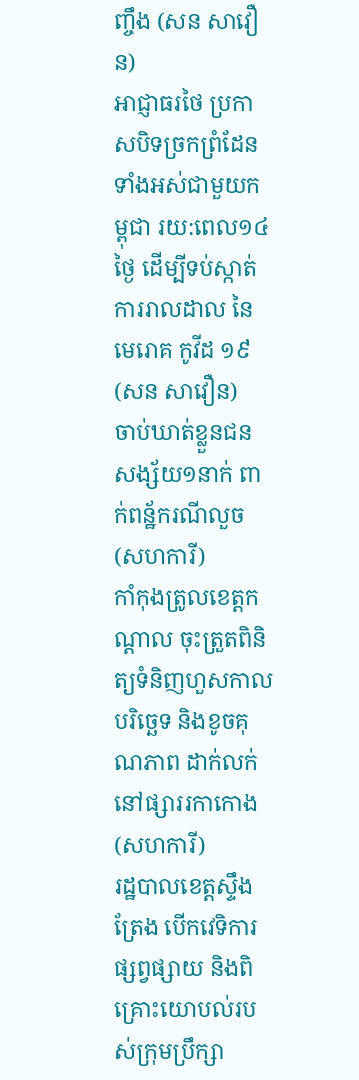ញ្ចឹង (សន សាវឿន)
អាជ្ញាធរថៃ ប្រកាសបិទច្រកព្រំដែនទាំងអស់ជាមួយកម្ពុជា រយ:ពេល១៤ថ្ងៃ ដើម្បីទប់ស្កាត់ការរាលដាល នៃមេរោគ កូវីដ ១៩ (សន សាវឿន)
ចាប់ឃាត់ខ្លួនជនសង្ស័យ១នាក់ ពាក់ពន្ឋ័ករណីលួច (សហការី)
កាំកុងត្រូលខេត្តកណ្ដាល ចុះត្រួតពិនិត្យទំនិញហួសកាលបរិច្ឆេទ និងខូចគុណភាព ដាក់លក់នៅផ្សាររកាកោង (សហការី)
រដ្ឋបាលខេត្តស្ទឹងត្រែង បើកវេទិការផ្សព្វផ្សាយ និងពិគ្រោះយោបល់របស់ក្រុមប្រឹក្សា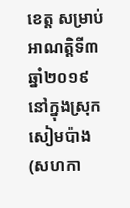ខេត្ត សម្រាប់អាណត្តិទី៣ ឆ្នាំ២០១៩ នៅក្នុងស្រុកសៀមប៉ាង (សហកា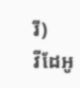រី)
វីដែអូ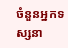ចំនួនអ្នកទស្សនា